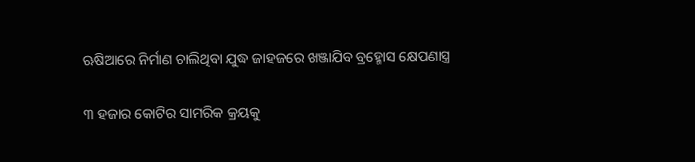ଋଷିଆରେ ନିର୍ମାଣ ଚାଲିଥିବା ଯୁଦ୍ଧ ଜାହଜରେ ଖଞ୍ଜାଯିବ ବ୍ରହ୍ମୋସ କ୍ଷେପଣାସ୍ତ୍ର

୩ ହଜାର କୋଟିର ସାମରିକ କ୍ରୟକୁ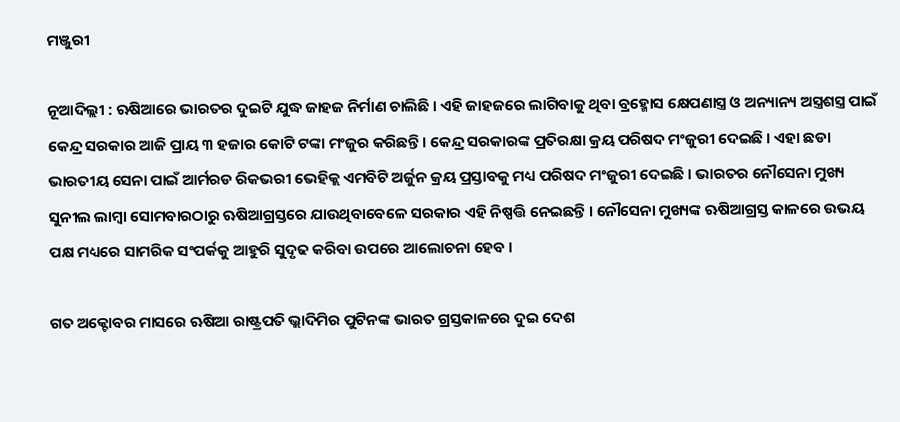ମଞ୍ଜୁରୀ

ନୂଆଦିଲ୍ଲୀ : ଋଷିଆରେ ଭାରତର ଦୁଇଟି ଯୁଦ୍ଧ ଜାହଜ ନିର୍ମାଣ ଚାଲିଛି । ଏହି ଜାହଜରେ ଲାଗିବାକୁ ଥିବା ବ୍ରହ୍ମୋସ କ୍ଷେପଣାସ୍ତ୍ର ଓ ଅନ୍ୟାନ୍ୟ ଅସ୍ତ୍ରଶସ୍ତ୍ର ପାଇଁ କେନ୍ଦ୍ର ସରକାର ଆଜି ପ୍ରାୟ ୩ ହଜାର କୋଟି ଟଙ୍କା ମଂଜୁର କରିଛନ୍ତି । କେନ୍ଦ୍ର ସରକାରଙ୍କ ପ୍ରତିରକ୍ଷା କ୍ରୟ ପରିଷଦ ମଂଜୁରୀ ଦେଇଛି । ଏହା ଛଡା ଭାରତୀୟ ସେନା ପାଇଁ ଆର୍ମରଡ ରିକଭରୀ ଭେହିକ୍ଲ ଏମବିଟି ଅର୍ଜୁନ କ୍ରୟ ପ୍ରସ୍ତାବକୁ ମଧ୍ୟ ପରିଷଦ ମଂଜୁରୀ ଦେଇଛି । ଭାରତର ନୌସେନା ମୁଖ୍ୟ ସୁନୀଲ ଲାମ୍ବା ସୋମବାରଠାରୁ ଋଷିଆଗ୍ରସ୍ତରେ ଯାଉଥିବାବେଳେ ସରକାର ଏହି ନିଷ୍ପତ୍ତି ନେଇଛନ୍ତି । ନୌସେନା ମୁଖ୍ୟଙ୍କ ଋଷିଆଗ୍ରସ୍ତ କାଳରେ ଉଭୟ ପକ୍ଷ ମଧ୍ୟରେ ସାମରିକ ସଂପର୍କକୁ ଆହୁରି ସୁଦୃଢ କରିବା ଉପରେ ଆଲୋଚନା ହେବ ।

ଗତ ଅକ୍ଟୋବର ମାସରେ ଋଷିଆ ରାଷ୍ଟ୍ରପତି ଭ୍ଲାଦିମିର ପୁଟିନଙ୍କ ଭାରତ ଗ୍ରସ୍ତକାଳରେ ଦୁଇ ଦେଶ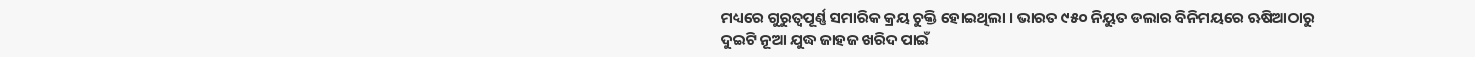ମଧ୍ୟରେ ଗୁରୁତ୍ୱପୂର୍ଣ୍ଣ ସମାରିକ କ୍ରୟ ଚୁକ୍ତି ହୋଇଥିଲା । ଭାରତ ୯୫୦ ନିୟୁତ ଡଲାର ବିନିମୟରେ ଋଷିଆଠାରୁ ଦୁଇଟି ନୂଆ ଯୁଦ୍ଧ ଜାହଜ ଖରିଦ ପାଇଁ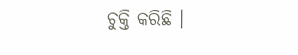ଚୁକ୍ତି କରିଛି ।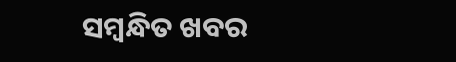ସମ୍ବନ୍ଧିତ ଖବର